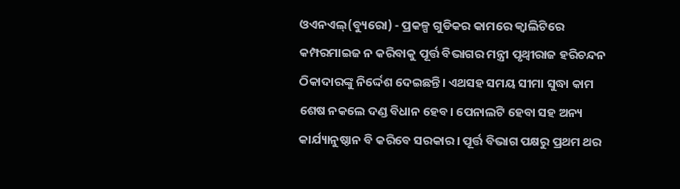ଓଏନଏଲ୍(ବ୍ୟୁରୋ) - ପ୍ରକଳ୍ପ ଗୁଡିକର କାମରେ କ୍ୱାଲିଟିରେ କମ୍ପରମାଇଜ ନ କରିବାକୁ ପୂର୍ତ୍ତ ବିଭାଗର ମନ୍ତ୍ରୀ ପୃଥ୍ୱୀରାଜ ହରିଚନ୍ଦନ ଠିକାଦାରଙ୍କୁ ନିର୍ଦ୍ଦେଶ ଦେଇଛନ୍ତି। ଏଥସହ ସମୟ ସୀମା ସୁଦ୍ଧା କାମ ଶେଷ ନକଲେ ଦଣ୍ଡ ବିଧାନ ହେବ। ପେନାଲଟି ହେବା ସହ ଅନ୍ୟ କାର୍ଯ୍ୟାନୁଷ୍ଠାନ ବି କରିବେ ସରକାର। ପୂର୍ତ୍ତ ବିଭାଗ ପକ୍ଷରୁ ପ୍ରଥମ ଥର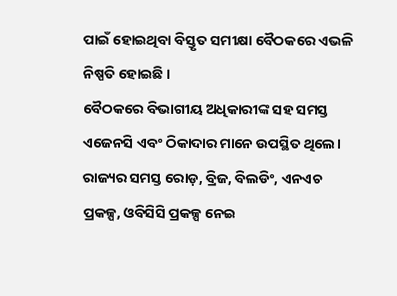ପାଇଁ ହୋଇଥିବା ବିସ୍ତୃତ ସମୀକ୍ଷା ବୈଠକରେ ଏଭଳି ନିଷ୍ପତି ହୋଇଛି ।
ବୈଠକରେ ବିଭାଗୀୟ ଅଧିକାରୀଙ୍କ ସହ ସମସ୍ତ ଏଜେନସି ଏବଂ ଠିକାଦାର ମାନେ ଉପସ୍ଥିତ ଥିଲେ। ରାଜ୍ୟର ସମସ୍ତ ରୋଡ଼, ବ୍ରିଜ, ବିଲଡିଂ, ଏନଏଚ ପ୍ରକଳ୍ପ, ଓବିସିସି ପ୍ରକଳ୍ପ ନେଇ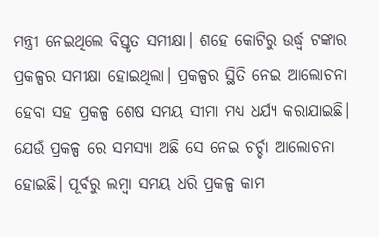ମନ୍ତ୍ରୀ ନେଇଥିଲେ ବିସ୍ତୃତ ସମୀକ୍ଷା। ଶହେ କୋଟିରୁ ଉର୍ଦ୍ଧ୍ଵ ଟଙ୍କାର ପ୍ରକଳ୍ପର ସମୀକ୍ଷା ହୋଇଥିଲା। ପ୍ରକଳ୍ପର ସ୍ଥିତି ନେଇ ଆଲୋଚନା ହେବା ସହ ପ୍ରକଳ୍ପ ଶେଷ ସମୟ ସୀମା ମଧ୍ୟ ଧର୍ଯ୍ୟ କରାଯାଇଛି। ଯେଉଁ ପ୍ରକଳ୍ପ ରେ ସମସ୍ୟା ଅଛି ସେ ନେଇ ଚର୍ଚ୍ଚା ଆଲୋଚନା ହୋଇଛି। ପୂର୍ବରୁ ଲମ୍ବା ସମୟ ଧରି ପ୍ରକଳ୍ପ କାମ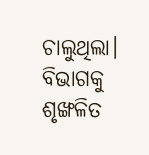ଚାଲୁଥିଲା। ବିଭାଗକୁ ଶୃଙ୍ଖଳିତ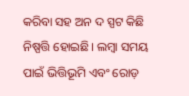କରିବା ସହ ଅନ ଦ ସ୍ପଟ କିଛି ନିଷ୍ପତ୍ତି ହୋଇଛି। ଲମ୍ବା ସମୟ ପାଇଁ ଭିତ୍ତିଭୂମି ଏବଂ ରୋଡ଼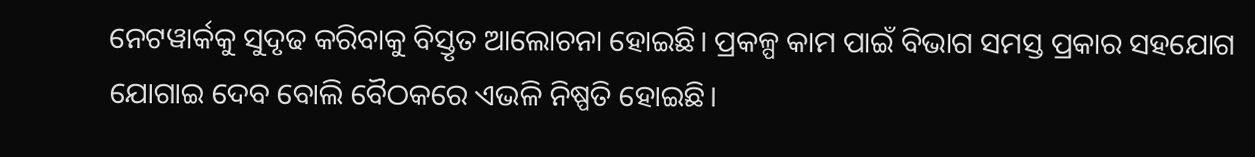ନେଟୱାର୍କକୁ ସୁଦୃଢ କରିବାକୁ ବିସ୍ତୃତ ଆଲୋଚନା ହୋଇଛି। ପ୍ରକଳ୍ପ କାମ ପାଇଁ ବିଭାଗ ସମସ୍ତ ପ୍ରକାର ସହଯୋଗ ଯୋଗାଇ ଦେବ ବୋଲି ବୈଠକରେ ଏଭଳି ନିଷ୍ପତି ହୋଇଛି।